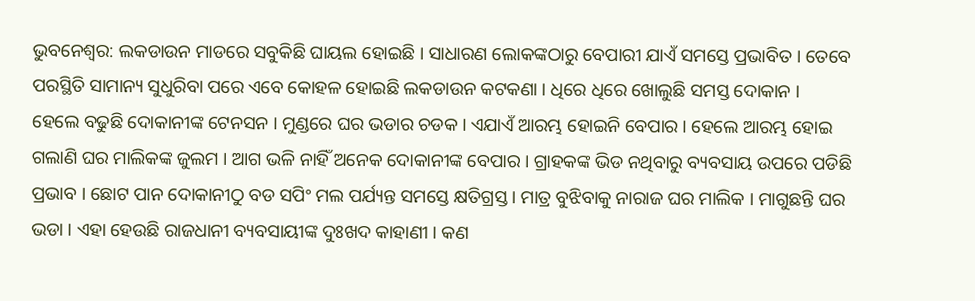ଭୁବନେଶ୍ବର: ଲକଡାଉନ ମାଡରେ ସବୁକିଛି ଘାୟଲ ହୋଇଛି । ସାଧାରଣ ଲୋକଙ୍କଠାରୁ ବେପାରୀ ଯାଏଁ ସମସ୍ତେ ପ୍ରଭାବିତ । ତେବେ ପରସ୍ଥିତି ସାମାନ୍ୟ ସୁଧୁରିବା ପରେ ଏବେ କୋହଳ ହୋଇଛି ଲକଡାଉନ କଟକଣା । ଧିରେ ଧିରେ ଖୋଲୁଛି ସମସ୍ତ ଦୋକାନ ।
ହେଲେ ବଢୁଛି ଦୋକାନୀଙ୍କ ଟେନସନ । ମୁଣ୍ଡରେ ଘର ଭଡାର ଚଡକ । ଏଯାଏଁ ଆରମ୍ଭ ହୋଇନି ବେପାର । ହେଲେ ଆରମ୍ଭ ହୋଇ ଗଲାଣି ଘର ମାଲିକଙ୍କ ଜୁଲମ । ଆଗ ଭଳି ନାହିଁ ଅନେକ ଦୋକାନୀଙ୍କ ବେପାର । ଗ୍ରାହକଙ୍କ ଭିଡ ନଥିବାରୁ ବ୍ୟବସାୟ ଉପରେ ପଡିଛି ପ୍ରଭାବ । ଛୋଟ ପାନ ଦୋକାନୀଠୁ ବଡ ସପିଂ ମଲ ପର୍ଯ୍ୟନ୍ତ ସମସ୍ତେ କ୍ଷତିଗ୍ରସ୍ତ । ମାତ୍ର ବୁଝିବାକୁ ନାରାଜ ଘର ମାଲିକ । ମାଗୁଛନ୍ତି ଘର ଭଡା । ଏହା ହେଉଛି ରାଜଧାନୀ ବ୍ୟବସାୟୀଙ୍କ ଦୁଃଖଦ କାହାଣୀ । କଣ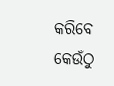କରିବେ କେଉଁଠୁ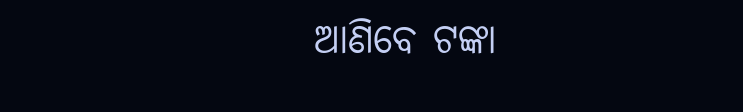ଆଣିବେ ଟଙ୍କା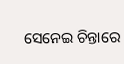ସେନେଇ ଚିନ୍ତାରେ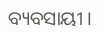ବ୍ୟବସାୟୀ ।